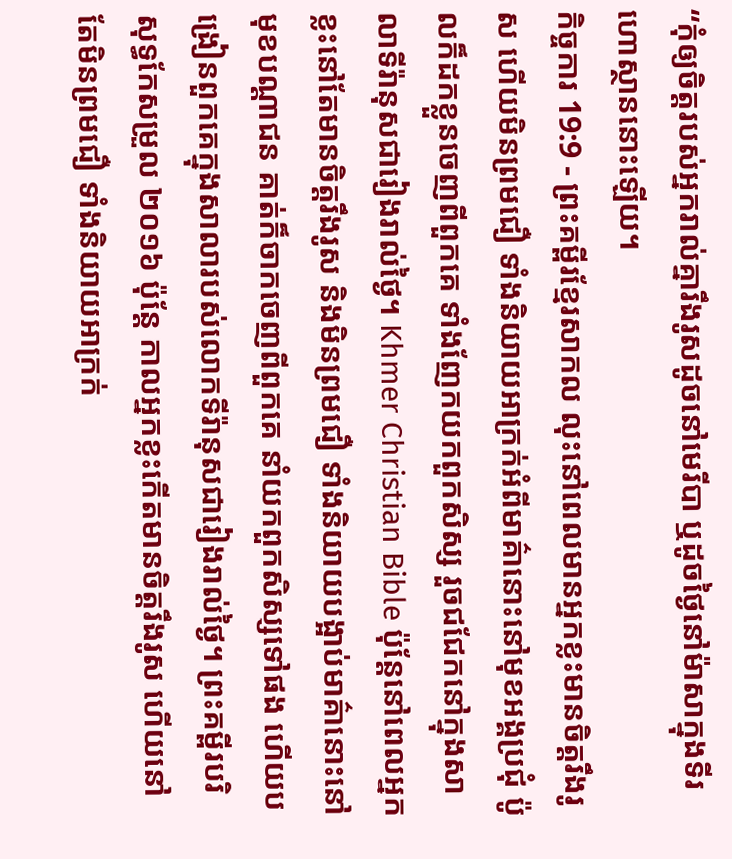“កុំឲ្យចិត្តរបស់អ្នករាល់គ្នារឹងរូសដូចនៅមេរីបា ឬដូចថ្ងៃនៅម៉ាសាក្នុងទីរហោស្ថាននោះឡើយ។
កិច្ចការ 19:9 - ព្រះគម្ពីរខ្មែរសាកល លុះនៅពេលមានអ្នកខ្លះមានចិត្តរឹងរូស ហើយមិនព្រមជឿ ទាំងនិយាយអាក្រក់អំពីមាគ៌ានោះនៅមុខអង្គប្រជុំ ប៉ូលក៏ដកខ្លួនចេញពីពួកគេ ទាំងញែកយកពួកសិស្ស រួចជជែកនៅក្នុងសាលាទីរ៉ានុសជារៀងរាល់ថ្ងៃ។ Khmer Christian Bible ប៉ុន្ដែនៅពេលអ្នកខ្លះនៅតែមានចិត្ដរឹងរូស និងមិនព្រមជឿ ទាំងនិយាយបង្អាប់មាគ៌ានោះនៅមុខបណ្ដាជន គាត់ក៏ចាកចេញពីពួកគេ នាំយកពួកសិស្សទៅផង ហើយបង្រៀនពួកគេក្នុងសាលារបស់លោកទីរ៉ានុសជារៀងរាល់ថ្ងៃ។ ព្រះគម្ពីរបរិសុទ្ធកែសម្រួល ២០១៦ ប៉ុន្ដែ កាលអ្នកខ្លះកើតមានចិត្តរឹងរូស ហើយនៅតែមិនព្រមជឿ ទាំងនិយាយអាក្រក់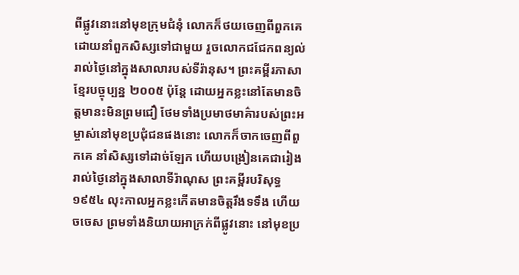ពីផ្លូវនោះនៅមុខក្រុមជំនុំ លោកក៏ថយចេញពីពួកគេ ដោយនាំពួកសិស្សទៅជាមួយ រួចលោកជជែកពន្យល់រាល់ថ្ងៃនៅក្នុងសាលារបស់ទីរ៉ានុស។ ព្រះគម្ពីរភាសាខ្មែរបច្ចុប្បន្ន ២០០៥ ប៉ុន្តែ ដោយអ្នកខ្លះនៅតែមានចិត្តមានះមិនព្រមជឿ ថែមទាំងប្រមាថមាគ៌ារបស់ព្រះអម្ចាស់នៅមុខប្រជុំជនផងនោះ លោកក៏ចាកចេញពីពួកគេ នាំសិស្សទៅដាច់ឡែក ហើយបង្រៀនគេជារៀងរាល់ថ្ងៃនៅក្នុងសាលាទីរ៉ាណុស ព្រះគម្ពីរបរិសុទ្ធ ១៩៥៤ លុះកាលអ្នកខ្លះកើតមានចិត្តរឹងទទឹង ហើយចចេស ព្រមទាំងនិយាយអាក្រក់ពីផ្លូវនោះ នៅមុខប្រ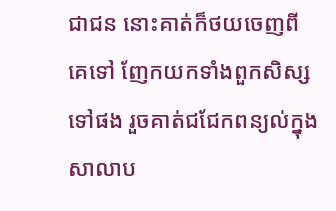ជាជន នោះគាត់ក៏ថយចេញពីគេទៅ ញែកយកទាំងពួកសិស្សទៅផង រួចគាត់ជជែកពន្យល់ក្នុងសាលាប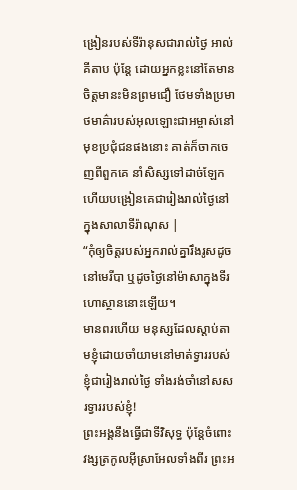ង្រៀនរបស់ទីរ៉ានុសជារាល់ថ្ងៃ អាល់គីតាប ប៉ុន្ដែ ដោយអ្នកខ្លះនៅតែមានចិត្ដមានះមិនព្រមជឿ ថែមទាំងប្រមាថមាគ៌ារបស់អុលឡោះជាអម្ចាស់នៅមុខប្រជុំជនផងនោះ គាត់ក៏ចាកចេញពីពួកគេ នាំសិស្សទៅដាច់ឡែក ហើយបង្រៀនគេជារៀងរាល់ថ្ងៃនៅក្នុងសាលាទីរ៉ាណុស |
“កុំឲ្យចិត្តរបស់អ្នករាល់គ្នារឹងរូសដូចនៅមេរីបា ឬដូចថ្ងៃនៅម៉ាសាក្នុងទីរហោស្ថាននោះឡើយ។
មានពរហើយ មនុស្សដែលស្ដាប់តាមខ្ញុំដោយចាំយាមនៅមាត់ទ្វាររបស់ខ្ញុំជារៀងរាល់ថ្ងៃ ទាំងរង់ចាំនៅសសរទ្វាររបស់ខ្ញុំ!
ព្រះអង្គនឹងធ្វើជាទីវិសុទ្ធ ប៉ុន្តែចំពោះវង្សត្រកូលអ៊ីស្រាអែលទាំងពីរ ព្រះអ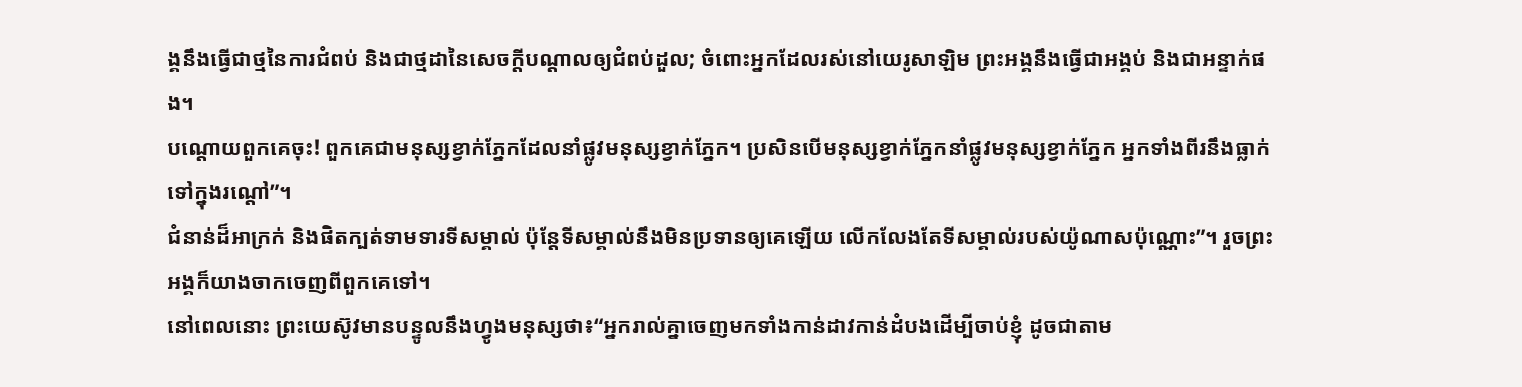ង្គនឹងធ្វើជាថ្មនៃការជំពប់ និងជាថ្មដានៃសេចក្ដីបណ្ដាលឲ្យជំពប់ដួល; ចំពោះអ្នកដែលរស់នៅយេរូសាឡិម ព្រះអង្គនឹងធ្វើជាអង្គប់ និងជាអន្ទាក់ផង។
បណ្ដោយពួកគេចុះ! ពួកគេជាមនុស្សខ្វាក់ភ្នែកដែលនាំផ្លូវមនុស្សខ្វាក់ភ្នែក។ ប្រសិនបើមនុស្សខ្វាក់ភ្នែកនាំផ្លូវមនុស្សខ្វាក់ភ្នែក អ្នកទាំងពីរនឹងធ្លាក់ទៅក្នុងរណ្ដៅ”។
ជំនាន់ដ៏អាក្រក់ និងផិតក្បត់ទាមទារទីសម្គាល់ ប៉ុន្តែទីសម្គាល់នឹងមិនប្រទានឲ្យគេឡើយ លើកលែងតែទីសម្គាល់របស់យ៉ូណាសប៉ុណ្ណោះ”។ រួចព្រះអង្គក៏យាងចាកចេញពីពួកគេទៅ។
នៅពេលនោះ ព្រះយេស៊ូវមានបន្ទូលនឹងហ្វូងមនុស្សថា៖“អ្នករាល់គ្នាចេញមកទាំងកាន់ដាវកាន់ដំបងដើម្បីចាប់ខ្ញុំ ដូចជាតាម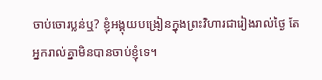ចាប់ចោរប្លន់ឬ? ខ្ញុំអង្គុយបង្រៀនក្នុងព្រះវិហារជារៀងរាល់ថ្ងៃ តែអ្នករាល់គ្នាមិនបានចាប់ខ្ញុំទេ។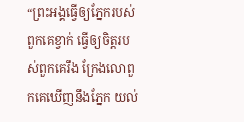“ព្រះអង្គធ្វើឲ្យភ្នែករបស់ពួកគេខ្វាក់ ធ្វើឲ្យចិត្តរបស់ពួកគេរឹង ក្រែងលោពួកគេឃើញនឹងភ្នែក យល់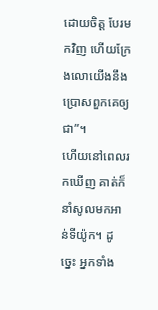ដោយចិត្ត បែរមកវិញ ហើយក្រែងលោយើងនឹងប្រោសពួកគេឲ្យជា”។
ហើយនៅពេលរកឃើញ គាត់ក៏នាំសូលមកអាន់ទីយ៉ូក។ ដូច្នេះ អ្នកទាំង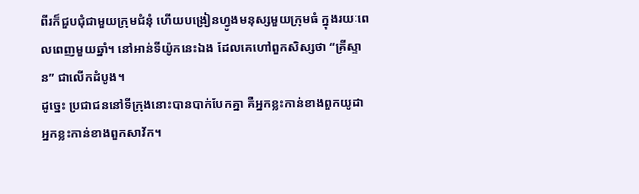ពីរក៏ជួបជុំជាមួយក្រុមជំនុំ ហើយបង្រៀនហ្វូងមនុស្សមួយក្រុមធំ ក្នុងរយៈពេលពេញមួយឆ្នាំ។ នៅអាន់ទីយ៉ូកនេះឯង ដែលគេហៅពួកសិស្សថា “គ្រីស្ទាន” ជាលើកដំបូង។
ដូច្នេះ ប្រជាជននៅទីក្រុងនោះបានបាក់បែកគ្នា គឺអ្នកខ្លះកាន់ខាងពួកយូដា អ្នកខ្លះកាន់ខាងពួកសាវ័ក។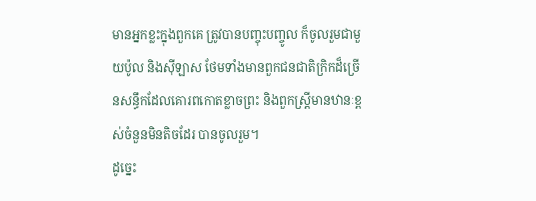មានអ្នកខ្លះក្នុងពួកគេ ត្រូវបានបញ្ចុះបញ្ចូល ក៏ចូលរួមជាមួយប៉ូល និងស៊ីឡាស ថែមទាំងមានពួកជនជាតិក្រិកដ៏ច្រើនសន្ធឹកដែលគោរពកោតខ្លាចព្រះ និងពួកស្ត្រីមានឋានៈខ្ពស់ចំនួនមិនតិចដែរ បានចូលរួម។
ដូច្នេះ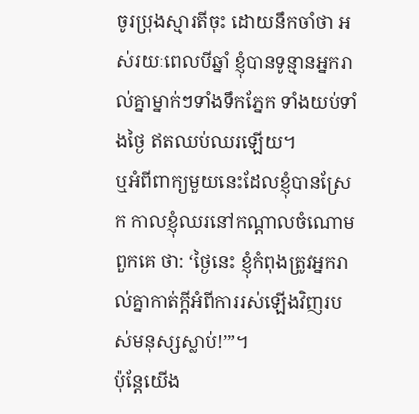ចូរប្រុងស្មារតីចុះ ដោយនឹកចាំថា អស់រយៈពេលបីឆ្នាំ ខ្ញុំបានទូន្មានអ្នករាល់គ្នាម្នាក់ៗទាំងទឹកភ្នែក ទាំងយប់ទាំងថ្ងៃ ឥតឈប់ឈរឡើយ។
ឬអំពីពាក្យមួយនេះដែលខ្ញុំបានស្រែក កាលខ្ញុំឈរនៅកណ្ដាលចំណោមពួកគេ ថា: ‘ថ្ងៃនេះ ខ្ញុំកំពុងត្រូវអ្នករាល់គ្នាកាត់ក្ដីអំពីការរស់ឡើងវិញរបស់មនុស្សស្លាប់!’”។
ប៉ុន្តែយើង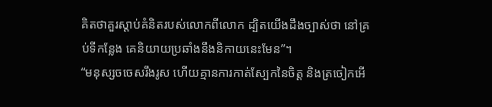គិតថាគួរស្ដាប់គំនិតរបស់លោកពីលោក ដ្បិតយើងដឹងច្បាស់ថា នៅគ្រប់ទីកន្លែង គេនិយាយប្រឆាំងនឹងនិកាយនេះមែន”។
“មនុស្សចចេសរឹងរូស ហើយគ្មានការកាត់ស្បែកនៃចិត្ត និងត្រចៀកអើ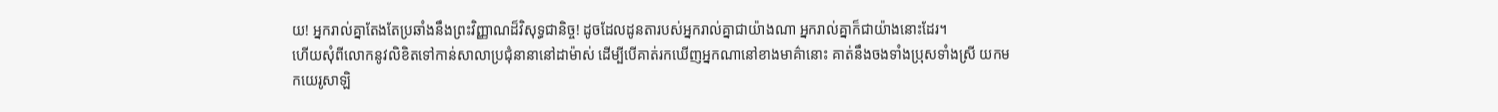យ! អ្នករាល់គ្នាតែងតែប្រឆាំងនឹងព្រះវិញ្ញាណដ៏វិសុទ្ធជានិច្ច! ដូចដែលដូនតារបស់អ្នករាល់គ្នាជាយ៉ាងណា អ្នករាល់គ្នាក៏ជាយ៉ាងនោះដែរ។
ហើយសុំពីលោកនូវលិខិតទៅកាន់សាលាប្រជុំនានានៅដាម៉ាស់ ដើម្បីបើគាត់រកឃើញអ្នកណានៅខាងមាគ៌ានោះ គាត់នឹងចងទាំងប្រុសទាំងស្រី យកមកយេរូសាឡិ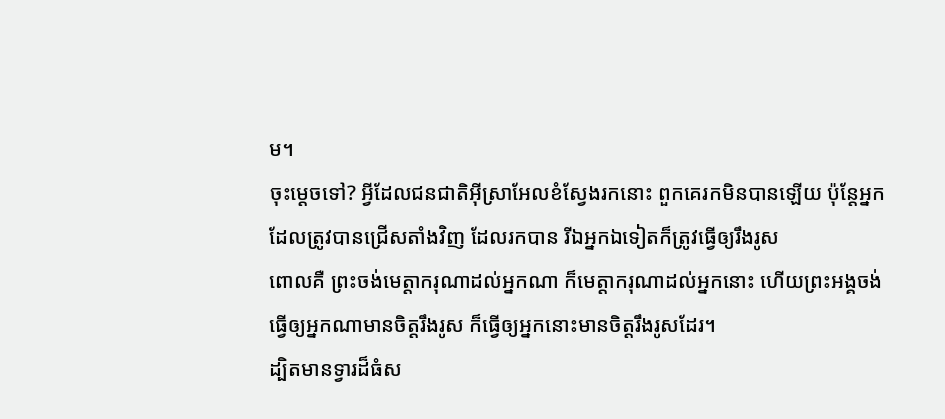ម។
ចុះម្ដេចទៅ? អ្វីដែលជនជាតិអ៊ីស្រាអែលខំស្វែងរកនោះ ពួកគេរកមិនបានឡើយ ប៉ុន្តែអ្នកដែលត្រូវបានជ្រើសតាំងវិញ ដែលរកបាន រីឯអ្នកឯទៀតក៏ត្រូវធ្វើឲ្យរឹងរូស
ពោលគឺ ព្រះចង់មេត្តាករុណាដល់អ្នកណា ក៏មេត្តាករុណាដល់អ្នកនោះ ហើយព្រះអង្គចង់ធ្វើឲ្យអ្នកណាមានចិត្តរឹងរូស ក៏ធ្វើឲ្យអ្នកនោះមានចិត្តរឹងរូសដែរ។
ដ្បិតមានទ្វារដ៏ធំស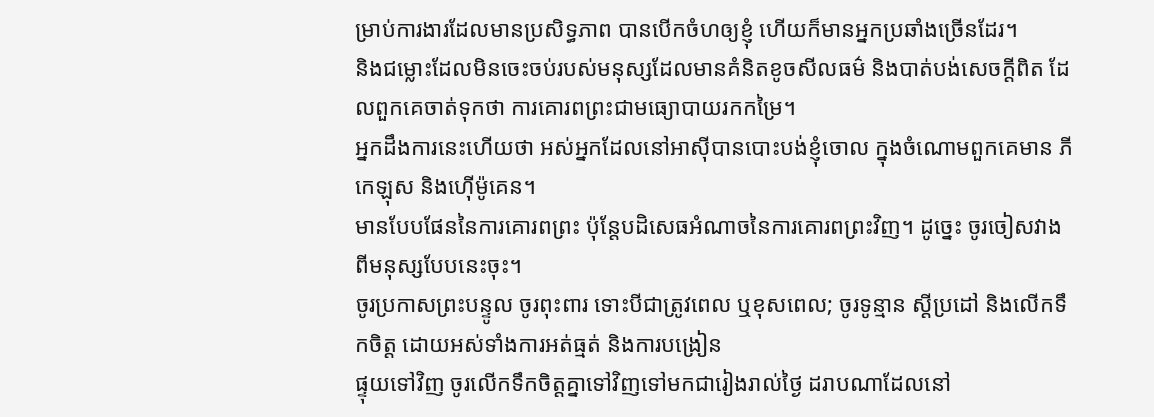ម្រាប់ការងារដែលមានប្រសិទ្ធភាព បានបើកចំហឲ្យខ្ញុំ ហើយក៏មានអ្នកប្រឆាំងច្រើនដែរ។
និងជម្លោះដែលមិនចេះចប់របស់មនុស្សដែលមានគំនិតខូចសីលធម៌ និងបាត់បង់សេចក្ដីពិត ដែលពួកគេចាត់ទុកថា ការគោរពព្រះជាមធ្យោបាយរកកម្រៃ។
អ្នកដឹងការនេះហើយថា អស់អ្នកដែលនៅអាស៊ីបានបោះបង់ខ្ញុំចោល ក្នុងចំណោមពួកគេមាន ភីកេឡុស និងហ៊ើម៉ូគេន។
មានបែបផែននៃការគោរពព្រះ ប៉ុន្តែបដិសេធអំណាចនៃការគោរពព្រះវិញ។ ដូច្នេះ ចូរចៀសវាងពីមនុស្សបែបនេះចុះ។
ចូរប្រកាសព្រះបន្ទូល ចូរពុះពារ ទោះបីជាត្រូវពេល ឬខុសពេល; ចូរទូន្មាន ស្ដីប្រដៅ និងលើកទឹកចិត្ត ដោយអស់ទាំងការអត់ធ្មត់ និងការបង្រៀន
ផ្ទុយទៅវិញ ចូរលើកទឹកចិត្តគ្នាទៅវិញទៅមកជារៀងរាល់ថ្ងៃ ដរាបណាដែលនៅ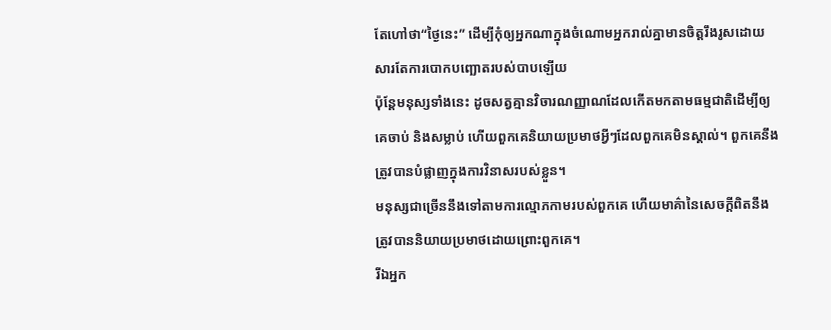តែហៅថា“ថ្ងៃនេះ” ដើម្បីកុំឲ្យអ្នកណាក្នុងចំណោមអ្នករាល់គ្នាមានចិត្តរឹងរូសដោយសារតែការបោកបញ្ឆោតរបស់បាបឡើយ
ប៉ុន្តែមនុស្សទាំងនេះ ដូចសត្វគ្មានវិចារណញ្ញាណដែលកើតមកតាមធម្មជាតិដើម្បីឲ្យគេចាប់ និងសម្លាប់ ហើយពួកគេនិយាយប្រមាថអ្វីៗដែលពួកគេមិនស្គាល់។ ពួកគេនឹងត្រូវបានបំផ្លាញក្នុងការវិនាសរបស់ខ្លួន។
មនុស្សជាច្រើននឹងទៅតាមការល្មោភកាមរបស់ពួកគេ ហើយមាគ៌ានៃសេចក្ដីពិតនឹងត្រូវបាននិយាយប្រមាថដោយព្រោះពួកគេ។
រីឯអ្នក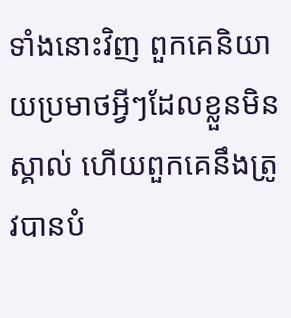ទាំងនោះវិញ ពួកគេនិយាយប្រមាថអ្វីៗដែលខ្លួនមិនស្គាល់ ហើយពួកគេនឹងត្រូវបានបំ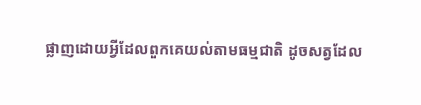ផ្លាញដោយអ្វីដែលពួកគេយល់តាមធម្មជាតិ ដូចសត្វដែល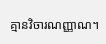គ្មានវិចារណញ្ញាណ។